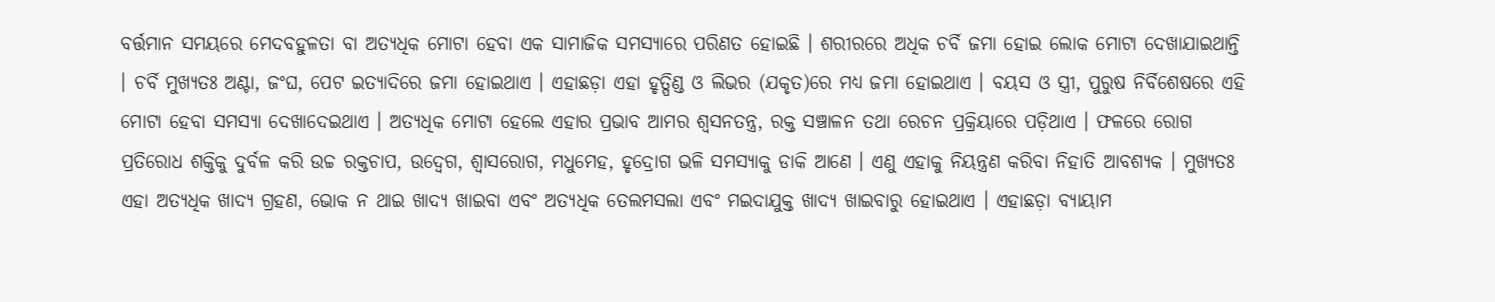ବର୍ତ୍ତମାନ ସମୟରେ ମେଦବହୁଳତା ବା ଅତ୍ୟଧିକ ମୋଟା ହେବା ଏକ ସାମାଜିକ ସମସ୍ୟାରେ ପରିଣତ ହୋଇଛି । ଶରୀରରେ ଅଧିକ ଚର୍ବି ଜମା ହୋଇ ଲୋକ ମୋଟା ଦେଖାଯାଇଥାନ୍ତି । ଚର୍ବି ମୁଖ୍ୟତଃ ଅଣ୍ଟା, ଜଂଘ, ପେଟ ଇତ୍ୟାଦିରେ ଜମା ହୋଇଥାଏ । ଏହାଛଡ଼ା ଏହା ହୃତ୍ପିଣ୍ଡ ଓ ଲିଭର (ଯକୃତ)ରେ ମଧ୍ୟ ଜମା ହୋଇଥାଏ । ବୟସ ଓ ସ୍ତ୍ରୀ, ପୁରୁଷ ନିର୍ବିଶେଷରେ ଏହି ମୋଟା ହେବା ସମସ୍ୟା ଦେଖାଦେଇଥାଏ । ଅତ୍ୟଧିକ ମୋଟା ହେଲେ ଏହାର ପ୍ରଭାବ ଆମର ଶ୍ୱସନତନ୍ତ୍ର, ରକ୍ତ ସଞ୍ଚାଳନ ତଥା ରେଚନ ପ୍ରକ୍ରିୟାରେ ପଡ଼ିଥାଏ । ଫଳରେ ରୋଗ ପ୍ରତିରୋଧ ଶକ୍ତିକୁ ଦୁର୍ବଳ କରି ଉଚ୍ଚ ରକ୍ତଚାପ, ଉଦ୍ବେଗ, ଶ୍ୱାସରୋଗ, ମଧୁମେହ, ହୃଦ୍ରୋଗ ଭଳି ସମସ୍ୟାକୁ ଡାକି ଆଣେ । ଏଣୁ ଏହାକୁ ନିୟନ୍ତ୍ରଣ କରିବା ନିହାତି ଆବଶ୍ୟକ । ମୁଖ୍ୟତଃ ଏହା ଅତ୍ୟଧିକ ଖାଦ୍ୟ ଗ୍ରହଣ, ଭୋକ ନ ଥାଇ ଖାଦ୍ୟ ଖାଇବା ଏବଂ ଅତ୍ୟଧିକ ତେଲମସଲା ଏବଂ ମଇଦାଯୁକ୍ତ ଖାଦ୍ୟ ଖାଇବାରୁ ହୋଇଥାଏ । ଏହାଛଡ଼ା ବ୍ୟାୟାମ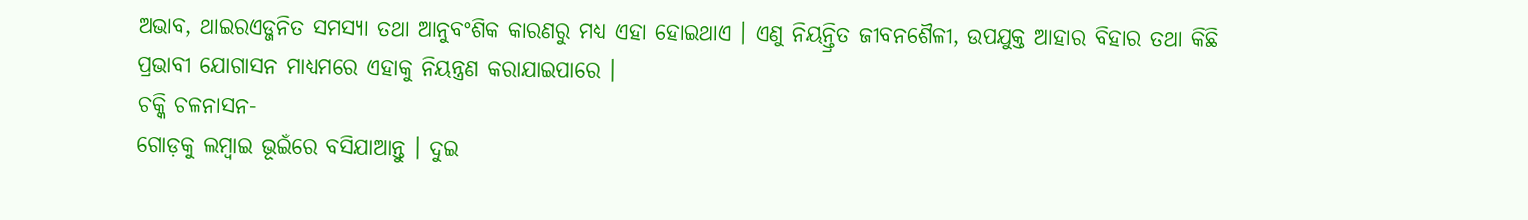ଅଭାବ, ଥାଇରଏଡ୍ଜନିତ ସମସ୍ୟା ତଥା ଆନୁବଂଶିକ କାରଣରୁ ମଧ୍ୟ ଏହା ହୋଇଥାଏ । ଏଣୁ ନିୟନ୍ତ୍ରିତ ଜୀବନଶୈଳୀ, ଉପଯୁକ୍ତ ଆହାର ବିହାର ତଥା କିଛି ପ୍ରଭାବୀ ଯୋଗାସନ ମାଧ୍ୟମରେ ଏହାକୁ ନିୟନ୍ତ୍ରଣ କରାଯାଇପାରେ ।
ଚକ୍କି ଚଳନାସନ-
ଗୋଡ଼କୁ ଲମ୍ବାଇ ଭୂଇଁରେ ବସିଯାଆନ୍ତୁ । ଦୁଇ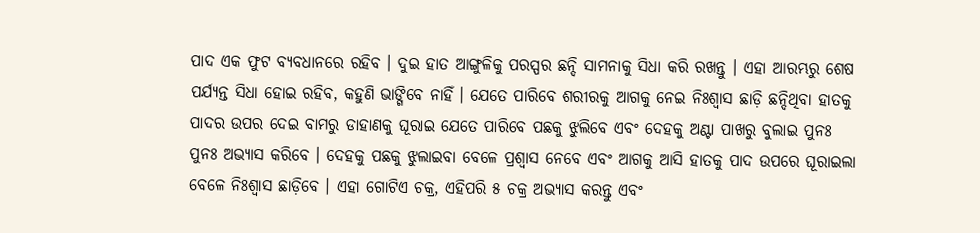ପାଦ ଏକ ଫୁଟ ବ୍ୟବଧାନରେ ରହିବ । ଦୁଇ ହାତ ଆଙ୍ଗୁଳିକୁ ପରସ୍ପର ଛନ୍ଦି ସାମନାକୁ ସିଧା କରି ରଖନ୍ତୁ । ଏହା ଆରମ୍ଭରୁ ଶେଷ ପର୍ଯ୍ୟନ୍ତ ସିଧା ହୋଇ ରହିବ, କହୁଣି ଭାଙ୍ଗିବେ ନାହିଁ । ଯେତେ ପାରିବେ ଶରୀରକୁ ଆଗକୁ ନେଇ ନିଃଶ୍ୱାସ ଛାଡ଼ି ଛନ୍ଦିଥିବା ହାତକୁ ପାଦର ଉପର ଦେଇ ବାମରୁ ଡାହାଣକୁ ଘୂରାଇ ଯେତେ ପାରିବେ ପଛକୁ ଝୁଲିବେ ଏବଂ ଦେହକୁ ଅଣ୍ଟା ପାଖରୁ ବୁଲାଇ ପୁନଃ ପୁନଃ ଅଭ୍ୟାସ କରିବେ । ଦେହକୁ ପଛକୁ ଝୁଲାଇବା ବେଳେ ପ୍ରଶ୍ୱାସ ନେବେ ଏବଂ ଆଗକୁ ଆସି ହାତକୁ ପାଦ ଉପରେ ଘୂରାଇଲା ବେଳେ ନିଃଶ୍ୱାସ ଛାଡ଼ିବେ । ଏହା ଗୋଟିଏ ଚକ୍ର, ଏହିପରି ୫ ଚକ୍ର ଅଭ୍ୟାସ କରନ୍ତୁ ଏବଂ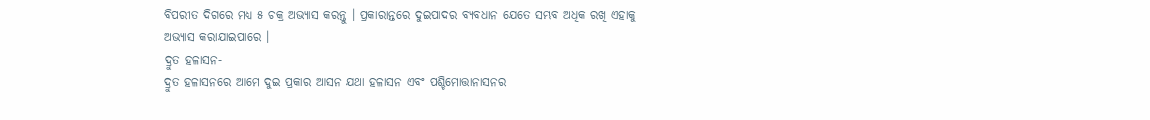ବିପରୀତ ଦିଗରେ ମଧ୍ୟ ୫ ଚକ୍ର ଅଭ୍ୟାସ କରନ୍ତୁ । ପ୍ରକାରାନ୍ତରେ ଦୁଇପାଦର ବ୍ୟବଧାନ ଯେତେ ସମ୍ଭବ ଅଧିକ ରଖି ଏହାକୁ ଅଭ୍ୟାସ କରାଯାଇପାରେ ।
ଦ୍ରୁତ ହଳାସନ-
ଦ୍ରୁତ ହଳାସନରେ ଆମେ ଦୁଇ ପ୍ରକାର ଆସନ ଯଥା ହଳାସନ ଏବଂ ପଶ୍ଚିମୋତ୍ତାନାସନର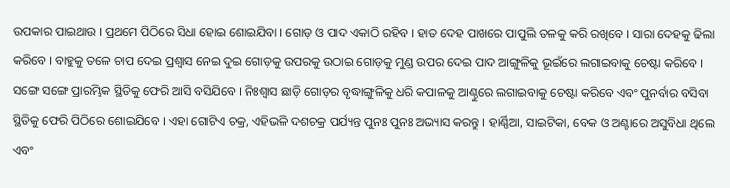ଉପକାର ପାଇଥାଉ । ପ୍ରଥମେ ପିଠିରେ ସିଧା ହୋଇ ଶୋଇଯିବା । ଗୋଡ଼ ଓ ପାଦ ଏକାଠି ରହିବ । ହାତ ଦେହ ପାଖରେ ପାପୁଲି ତଳକୁ କରି ରଖିବେ । ସାରା ଦେହକୁ ଢିଲା କରିବେ । ବାହୁକୁ ତଳେ ଚାପ ଦେଇ ପ୍ରଶ୍ୱାସ ନେଇ ଦୁଇ ଗୋଡ଼କୁ ଉପରକୁ ଉଠାଇ ଗୋଡ଼କୁ ମୁଣ୍ଡ ଉପର ଦେଇ ପାଦ ଆଙ୍ଗୁଳିକୁ ଭୂଇଁରେ ଲଗାଇବାକୁ ଚେଷ୍ଟା କରିବେ । ସଙ୍ଗେ ସଙ୍ଗେ ପ୍ରାରମ୍ଭିକ ସ୍ଥିତିକୁ ଫେରି ଆସି ବସିଯିବେ । ନିଃଶ୍ୱାସ ଛାଡ଼ି ଗୋଡ଼ର ବୃଦ୍ଧାଙ୍ଗୁଳିକୁ ଧରି କପାଳକୁ ଆଣ୍ଠୁରେ ଲଗାଇବାକୁ ଚେଷ୍ଟା କରିବେ ଏବଂ ପୁନର୍ବାର ବସିବା ସ୍ଥିତିକୁ ଫେରି ପିଠିରେ ଶୋଇଯିବେ । ଏହା ଗୋଟିଏ ଚକ୍ର, ଏହିଭଳି ଦଶଚକ୍ର ପର୍ଯ୍ୟନ୍ତ ପୁନଃ ପୁନଃ ଅଭ୍ୟାସ କରନ୍ତୁ । ହାର୍ଣ୍ଣିଆ, ସାଇଟିକା, ବେକ ଓ ଅଣ୍ଟାରେ ଅସୁବିଧା ଥିଲେ ଏବଂ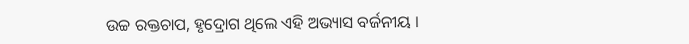ଉଚ୍ଚ ରକ୍ତଚାପ, ହୃଦ୍ରୋଗ ଥିଲେ ଏହି ଅଭ୍ୟାସ ବର୍ଜନୀୟ ।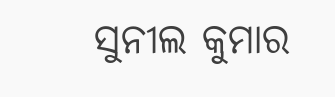ସୁନୀଲ କୁମାର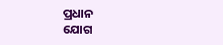ପ୍ରଧାନ
ଯୋଗ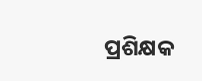ପ୍ରଶିକ୍ଷକ